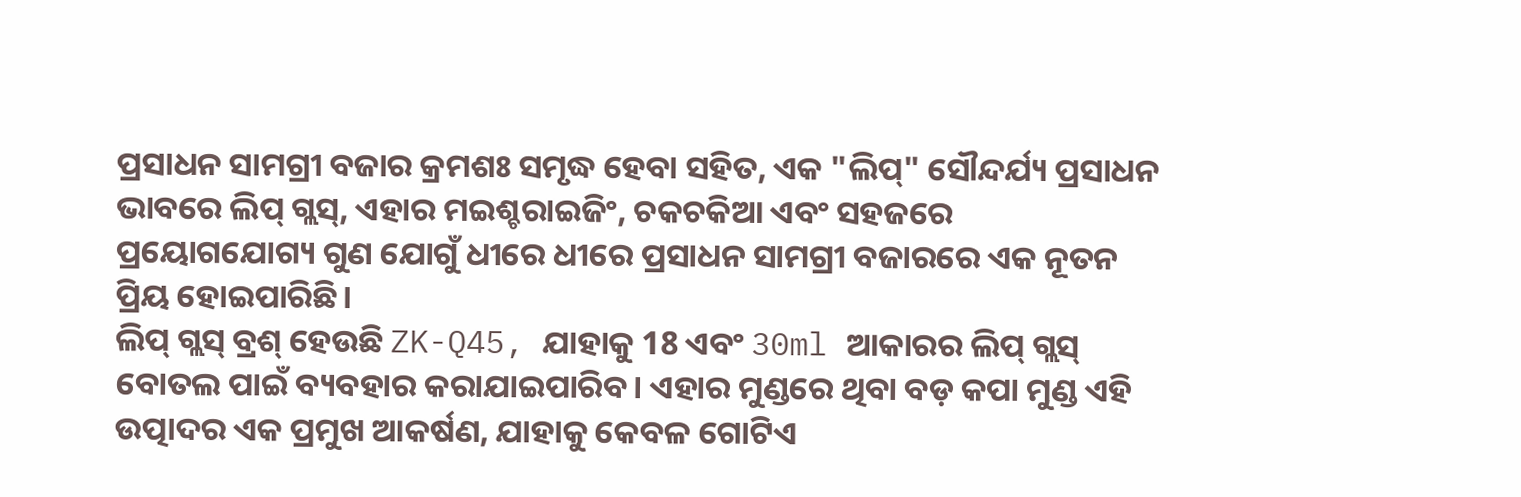ପ୍ରସାଧନ ସାମଗ୍ରୀ ବଜାର କ୍ରମଶଃ ସମୃଦ୍ଧ ହେବା ସହିତ, ଏକ "ଲିପ୍" ସୌନ୍ଦର୍ଯ୍ୟ ପ୍ରସାଧନ ଭାବରେ ଲିପ୍ ଗ୍ଲସ୍, ଏହାର ମଇଶ୍ଚରାଇଜିଂ, ଚକଚକିଆ ଏବଂ ସହଜରେ ପ୍ରୟୋଗଯୋଗ୍ୟ ଗୁଣ ଯୋଗୁଁ ଧୀରେ ଧୀରେ ପ୍ରସାଧନ ସାମଗ୍ରୀ ବଜାରରେ ଏକ ନୂତନ ପ୍ରିୟ ହୋଇପାରିଛି।
ଲିପ୍ ଗ୍ଲସ୍ ବ୍ରଶ୍ ହେଉଛି ZK-Q45, ଯାହାକୁ 18 ଏବଂ 30ml ଆକାରର ଲିପ୍ ଗ୍ଲସ୍ ବୋତଲ ପାଇଁ ବ୍ୟବହାର କରାଯାଇପାରିବ। ଏହାର ମୁଣ୍ଡରେ ଥିବା ବଡ଼ କପା ମୁଣ୍ଡ ଏହି ଉତ୍ପାଦର ଏକ ପ୍ରମୁଖ ଆକର୍ଷଣ, ଯାହାକୁ କେବଳ ଗୋଟିଏ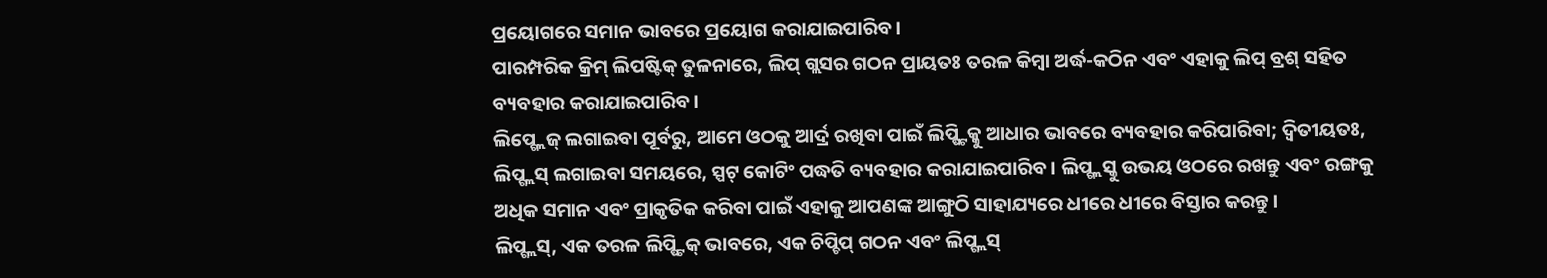ପ୍ରୟୋଗରେ ସମାନ ଭାବରେ ପ୍ରୟୋଗ କରାଯାଇପାରିବ।
ପାରମ୍ପରିକ କ୍ରିମ୍ ଲିପଷ୍ଟିକ୍ ତୁଳନାରେ, ଲିପ୍ ଗ୍ଲସର ଗଠନ ପ୍ରାୟତଃ ତରଳ କିମ୍ବା ଅର୍ଦ୍ଧ-କଠିନ ଏବଂ ଏହାକୁ ଲିପ୍ ବ୍ରଶ୍ ସହିତ ବ୍ୟବହାର କରାଯାଇପାରିବ।
ଲିପ୍ଗ୍ଲେଜ୍ ଲଗାଇବା ପୂର୍ବରୁ, ଆମେ ଓଠକୁ ଆର୍ଦ୍ର ରଖିବା ପାଇଁ ଲିପ୍ଷ୍ଟିକ୍କୁ ଆଧାର ଭାବରେ ବ୍ୟବହାର କରିପାରିବା; ଦ୍ୱିତୀୟତଃ, ଲିପ୍ଗ୍ଲସ୍ ଲଗାଇବା ସମୟରେ, ସ୍ପଟ୍ କୋଟିଂ ପଦ୍ଧତି ବ୍ୟବହାର କରାଯାଇପାରିବ। ଲିପ୍ଗ୍ଲସ୍କୁ ଉଭୟ ଓଠରେ ରଖନ୍ତୁ ଏବଂ ରଙ୍ଗକୁ ଅଧିକ ସମାନ ଏବଂ ପ୍ରାକୃତିକ କରିବା ପାଇଁ ଏହାକୁ ଆପଣଙ୍କ ଆଙ୍ଗୁଠି ସାହାଯ୍ୟରେ ଧୀରେ ଧୀରେ ବିସ୍ତାର କରନ୍ତୁ।
ଲିପ୍ଗ୍ଲସ୍, ଏକ ତରଳ ଲିପ୍ଷ୍ଟିକ୍ ଭାବରେ, ଏକ ଚିପ୍ଚିପ୍ ଗଠନ ଏବଂ ଲିପ୍ଗ୍ଲସ୍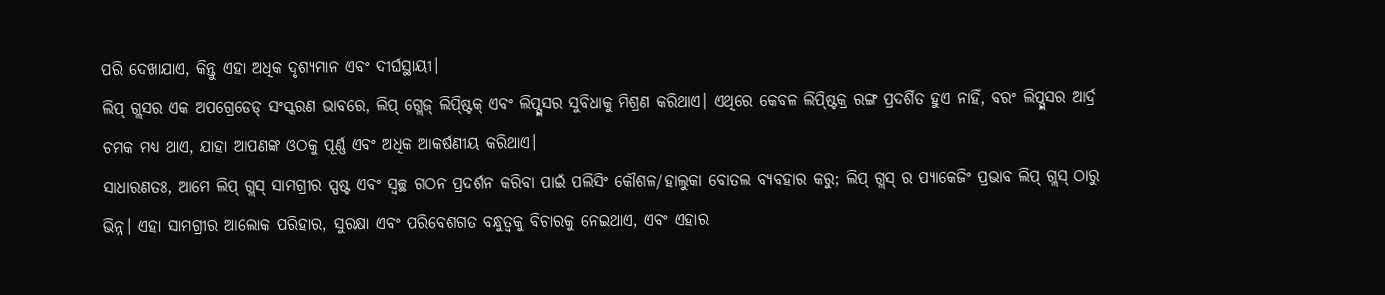ପରି ଦେଖାଯାଏ, କିନ୍ତୁ ଏହା ଅଧିକ ଦୃଶ୍ୟମାନ ଏବଂ ଦୀର୍ଘସ୍ଥାୟୀ।
ଲିପ୍ ଗ୍ଲସର ଏକ ଅପଗ୍ରେଡେଡ୍ ସଂସ୍କରଣ ଭାବରେ, ଲିପ୍ ଗ୍ଲେଜ୍ ଲିପ୍ଷ୍ଟିକ୍ ଏବଂ ଲିପ୍ଗ୍ଲସର ସୁବିଧାକୁ ମିଶ୍ରଣ କରିଥାଏ। ଏଥିରେ କେବଳ ଲିପ୍ଷ୍ଟିକ୍ର ରଙ୍ଗ ପ୍ରଦର୍ଶିତ ହୁଏ ନାହିଁ, ବରଂ ଲିପ୍ଗ୍ଲସର ଆର୍ଦ୍ର ଚମକ ମଧ୍ୟ ଥାଏ, ଯାହା ଆପଣଙ୍କ ଓଠକୁ ପୂର୍ଣ୍ଣ ଏବଂ ଅଧିକ ଆକର୍ଷଣୀୟ କରିଥାଏ।
ସାଧାରଣତଃ, ଆମେ ଲିପ୍ ଗ୍ଲସ୍ ସାମଗ୍ରୀର ସ୍ପଷ୍ଟ ଏବଂ ସ୍ୱଚ୍ଛ ଗଠନ ପ୍ରଦର୍ଶନ କରିବା ପାଇଁ ପଲିସିଂ କୌଶଳ/ହାଲୁକା ବୋତଲ ବ୍ୟବହାର କରୁ; ଲିପ୍ ଗ୍ଲସ୍ ର ପ୍ୟାକେଜିଂ ପ୍ରଭାବ ଲିପ୍ ଗ୍ଲସ୍ ଠାରୁ ଭିନ୍ନ। ଏହା ସାମଗ୍ରୀର ଆଲୋକ ପରିହାର, ସୁରକ୍ଷା ଏବଂ ପରିବେଶଗତ ବନ୍ଧୁତ୍ୱକୁ ବିଚାରକୁ ନେଇଥାଏ, ଏବଂ ଏହାର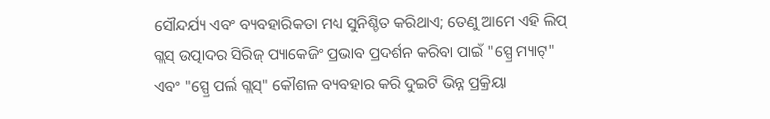ସୌନ୍ଦର୍ଯ୍ୟ ଏବଂ ବ୍ୟବହାରିକତା ମଧ୍ୟ ସୁନିଶ୍ଚିତ କରିଥାଏ; ତେଣୁ ଆମେ ଏହି ଲିପ୍ ଗ୍ଲସ୍ ଉତ୍ପାଦର ସିରିଜ୍ ପ୍ୟାକେଜିଂ ପ୍ରଭାବ ପ୍ରଦର୍ଶନ କରିବା ପାଇଁ "ସ୍ପ୍ରେ ମ୍ୟାଟ୍" ଏବଂ "ସ୍ପ୍ରେ ପର୍ଲ ଗ୍ଲସ୍" କୌଶଳ ବ୍ୟବହାର କରି ଦୁଇଟି ଭିନ୍ନ ପ୍ରକ୍ରିୟା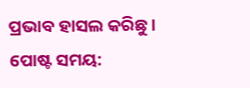ପ୍ରଭାବ ହାସଲ କରିଛୁ।
ପୋଷ୍ଟ ସମୟ: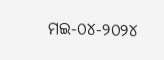ମଇ-୦୪-୨୦୨୪